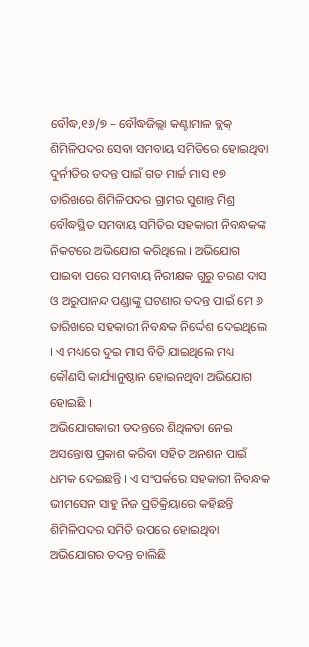ବୌଦ୍ଧ,୧୬/୭ – ବୌଦ୍ଧଜିଲ୍ଲା କଣ୍ଟାମାଳ ବ୍ଲକ୍ ଶିମିଳିପଦର ସେବା ସମବାୟ ସମିତିରେ ହୋଇଥିବା ଦୁର୍ନୀତିର ତଦନ୍ତ ପାଇଁ ଗତ ମାର୍ଚ୍ଚ ମାସ ୧୭ ତାରିଖରେ ଶିମିଳିପଦର ଗ୍ରାମର ସୁଶାନ୍ତ ମିଶ୍ର ବୌଦ୍ଧସ୍ଥିତ ସମବାୟ ସମିତିର ସହକାରୀ ନିବନ୍ଧକଙ୍କ ନିକଟରେ ଅଭିଯୋଗ କରିଥିଲେ । ଅଭିଯୋଗ ପାଇବା ପରେ ସମବାୟ ନିରୀକ୍ଷକ ଗୁରୁ ଚରଣ ଦାସ ଓ ଅରୁପାନନ୍ଦ ପଣ୍ଡାଙ୍କୁ ଘଟଣାର ତଦନ୍ତ ପାଇଁ ମେ ୬ ତାରିଖରେ ସହକାରୀ ନିବନ୍ଧକ ନିର୍ଦ୍ଦେଶ ଦେଇଥିଲେ । ଏ ମଧ୍ୟରେ ଦୁଇ ମାସ ବିତି ଯାଇଥିଲେ ମଧ୍ୟ କୌଣସି କାର୍ଯ୍ୟାନୁଷ୍ଠାନ ହୋଇନଥିବା ଅଭିଯୋଗ ହୋଇଛି ।
ଅଭିଯୋଗକାରୀ ତଦନ୍ତରେ ଶିଥିଳତା ନେଇ ଅସନ୍ତୋଷ ପ୍ରକାଶ କରିବା ସହିତ ଅନଶନ ପାଇଁ ଧମକ ଦେଇଛନ୍ତି । ଏ ସଂପର୍କରେ ସହକାରୀ ନିବନ୍ଧକ ଭୀମସେନ ସାହୁ ନିଜ ପ୍ରତିକ୍ରିୟାରେ କହିଛନ୍ତି ଶିମିଳିପଦର ସମିତି ଉପରେ ହୋଇଥିବା ଅଭିଯୋଗର ତଦନ୍ତ ଚାଲିଛି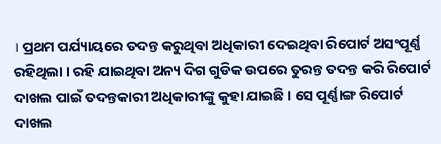। ପ୍ରଥମ ପର୍ଯ୍ୟାୟରେ ତଦନ୍ତ କରୁଥିବା ଅଧିକାରୀ ଦେଇଥିବା ରିପୋର୍ଟ ଅସଂପୂର୍ଣ୍ଣ ରହିଥିଲା । ରହି ଯାଇଥିବା ଅନ୍ୟ ଦିଗ ଗୁଡିକ ଉପରେ ତୁରନ୍ତ ତଦନ୍ତ କରି ରିପୋର୍ଟ ଦାଖଲ ପାଇଁ ତଦନ୍ତକାରୀ ଅଧିକାରୀଙ୍କୁ କୁହା ଯାଇଛି । ସେ ପୂର୍ଣ୍ଣାଙ୍ଗ ରିପୋର୍ଟ ଦାଖଲ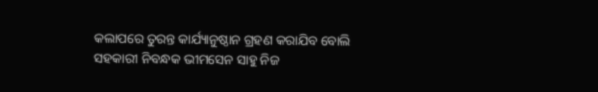କଲାପରେ ତୁରନ୍ତ କାର୍ଯ୍ୟାନୁଷ୍ଠାନ ଗ୍ରହଣ କରାଯିବ ବୋଲି ସହକାରୀ ନିବନ୍ଧକ ଭୀମସେନ ସାହୁ ନିଜ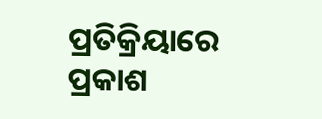ପ୍ରତିକ୍ରିୟାରେ ପ୍ରକାଶ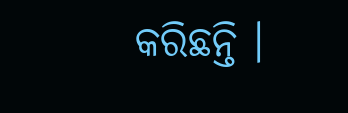କରିଛନ୍ତି ।